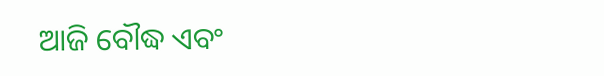ଆଜି ବୌଦ୍ଧ ଏବଂ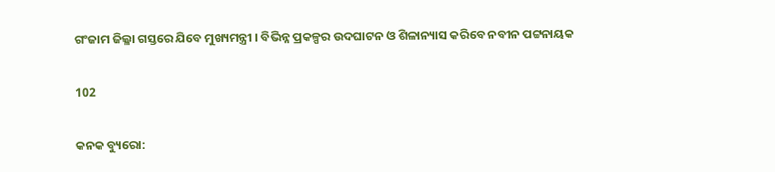ଗଂଜାମ ଜିଲ୍ଳା ଗସ୍ତରେ ଯିବେ ମୁଖ୍ୟମନ୍ତ୍ରୀ । ବିଭିନ୍ନ ପ୍ରକଳ୍ପର ଉଦଘାଟନ ଓ ଶିଳାନ୍ୟାସ କରିବେ ନବୀନ ପଟ୍ଟନାୟକ

102

କନକ ବ୍ୟୁରୋ: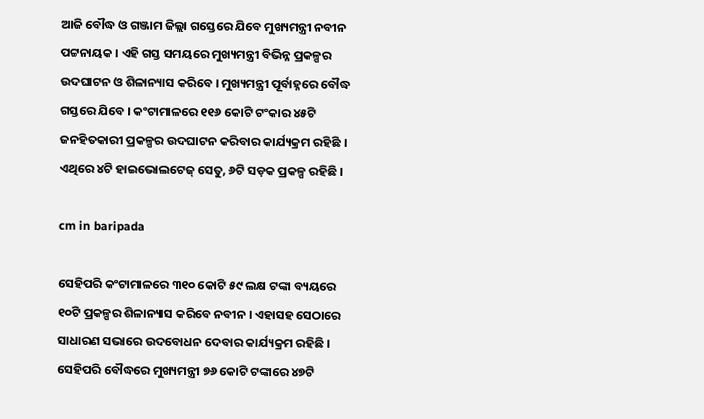ଆଜି ବୌଦ୍ଧ ଓ ଗଞ୍ଜାମ ଜିଲ୍ଲା ଗସ୍ତେରେ ଯିବେ ମୁଖ୍ୟମନ୍ତ୍ରୀ ନବୀନ ପଟ୍ଟନାୟକ । ଏହି ଗସ୍ତ ସମୟରେ ମୁଖ୍ୟମନ୍ତ୍ରୀ ବିଭିନ୍ନ ପ୍ରକଳ୍ପର ଉଦଘାଟନ ଓ ଶିଳାନ୍ୟାସ କରିବେ । ମୁଖ୍ୟମନ୍ତ୍ରୀ ପୂର୍ବାହ୍ନରେ ବୌଦ୍ଧ ଗସ୍ତରେ ଯିବେ । କଂଟାମାଳରେ ୧୧୬ କୋଟି ଟଂକାର ୪୫ଟି ଜନହିତକାରୀ ପ୍ରକଳ୍ପର ଉଦଘାଟନ କରିବାର କାର୍ଯ୍ୟକ୍ରମ ରହିଛି । ଏଥିରେ ୪ଟି ହାଇଭୋଲଟେଜ୍ ସେତୁ, ୬ଟି ସଡ଼କ ପ୍ରକଳ୍ପ ରହିଛି ।

cm in baripada

ସେହିପରି କଂଟାମାଳରେ ୩୧୦ କୋଟି ୫୯ ଲକ୍ଷ ଟଙ୍କା ବ୍ୟୟରେ ୧୦ଟି ପ୍ରକଳ୍ପର ଶିଳାନ୍ୟାସ କରିବେ ନବୀନ । ଏହାସହ ସେଠାରେ ସାଧାରଣ ସଭାରେ ଉଦବୋଧନ ଦେବାର କାର୍ଯ୍ୟକ୍ରମ ରହିଛି । ସେହିପରି ବୌଦ୍ଧରେ ମୁଖ୍ୟମନ୍ତ୍ରୀ ୭୬ କୋଟି ଟଙ୍କାରେ ୪୭ଟି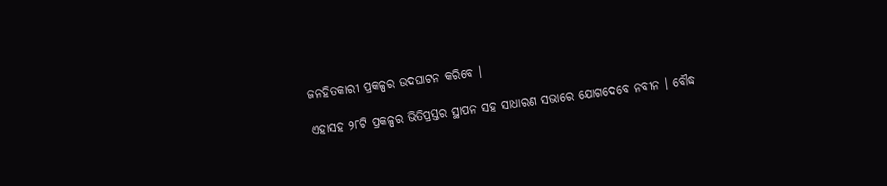ଜନହିତକାରୀ ପ୍ରକଳ୍ପର ଉଦଘାଟନ କରିବେ ।

ଏହାସହ ୨୮ଟି ପ୍ରକଳ୍ପର ଭିତିପ୍ରସ୍ତର ସ୍ଥାପନ ସହ ସାଧାରଣ ସଭାରେ ଯୋଗଦେବେ ନବୀନ । ବୌଦ୍ଧ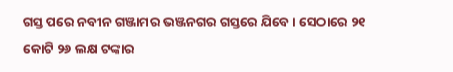ଗସ୍ତ ପରେ ନବୀନ ଗଞ୍ଜାମର ଭଞ୍ଜନଗର ଗସ୍ତରେ ଯିବେ । ସେଠାରେ ୨୧ କୋଟି ୨୬ ଲକ୍ଷ ଟଙ୍କାର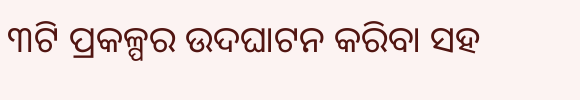୩ଟି ପ୍ରକଳ୍ପର ଉଦଘାଟନ କରିବା ସହ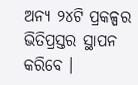ଅନ୍ୟ ୨୪ଟି ପ୍ରକଳ୍ପର ଭିତିପ୍ରସ୍ତର ସ୍ଥାପନ କରିବେ ।